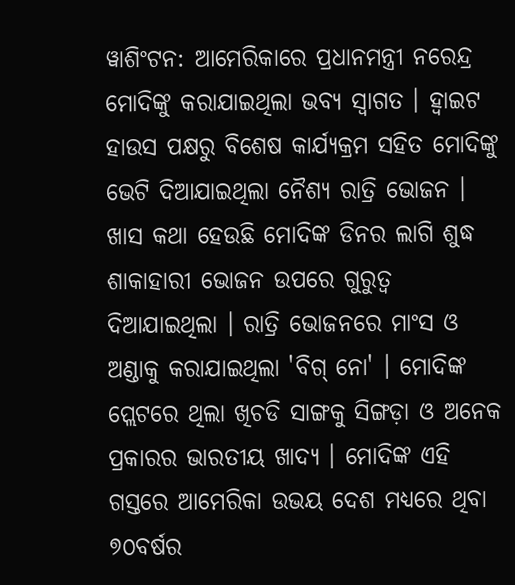ୱାଶିଂଟନ: ଆମେରିକାରେ ପ୍ରଧାନମନ୍ତ୍ରୀ ନରେନ୍ଦ୍ର ମୋଦିଙ୍କୁ କରାଯାଇଥିଲା ଭବ୍ୟ ସ୍ବାଗତ । ହ୍ବାଇଟ ହାଉସ ପକ୍ଷରୁ ବିଶେଷ କାର୍ଯ୍ୟକ୍ରମ ସହିତ ମୋଦିଙ୍କୁ ଭେଟି ଦିଆଯାଇଥିଲା ନୈଶ୍ୟ ରାତ୍ରି ଭୋଜନ । ଖାସ କଥା ହେଉଛି ମୋଦିଙ୍କ ଡିନର ଲାଗି ଶୁଦ୍ଧ ଶାକାହାରୀ ଭୋଜନ ଉପରେ ଗୁରୁତ୍ବ ଦିଆଯାଇଥିଲା । ରାତ୍ରି ଭୋଜନରେ ମାଂସ ଓ ଅଣ୍ଡାକୁ କରାଯାଇଥିଲା 'ବିଗ୍ ନୋ' । ମୋଦିଙ୍କ ପ୍ଲେଟରେ ଥିଲା ଖିଚଡି ସାଙ୍ଗକୁ ସିଙ୍ଗଡ଼ା ଓ ଅନେକ ପ୍ରକାରର ଭାରତୀୟ ଖାଦ୍ୟ । ମୋଦିଙ୍କ ଏହି ଗସ୍ତରେ ଆମେରିକା ଉଭୟ ଦେଶ ମଧ୍ୟରେ ଥିବା ୭୦ବର୍ଷର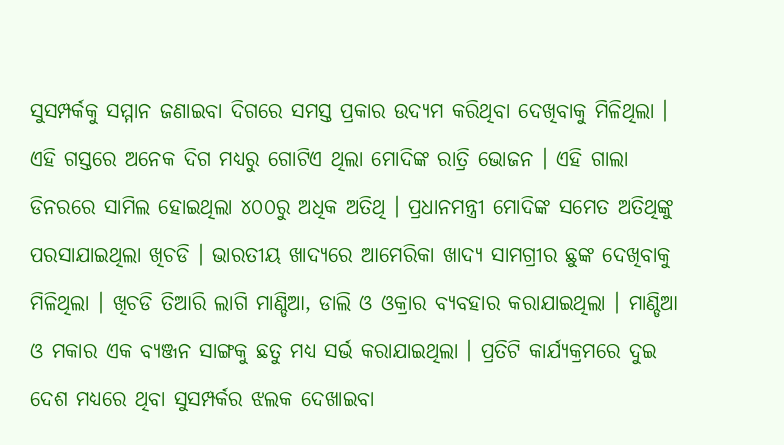ସୁସମ୍ପର୍କକୁ ସମ୍ମାନ ଜଣାଇବା ଦିଗରେ ସମସ୍ତ ପ୍ରକାର ଉଦ୍ୟମ କରିଥିବା ଦେଖିବାକୁ ମିଳିଥିଲା ।
ଏହି ଗସ୍ତରେ ଅନେକ ଦିଗ ମଧ୍ୟରୁ ଗୋଟିଏ ଥିଲା ମୋଦିଙ୍କ ରାତ୍ରି ଭୋଜନ । ଏହି ଗାଲା ଡିନରରେ ସାମିଲ ହୋଇଥିଲା ୪୦୦ରୁ ଅଧିକ ଅତିଥି । ପ୍ରଧାନମନ୍ତ୍ରୀ ମୋଦିଙ୍କ ସମେତ ଅତିଥିଙ୍କୁ ପରସାଯାଇଥିଲା ଖିଚଡି । ଭାରତୀୟ ଖାଦ୍ୟରେ ଆମେରିକା ଖାଦ୍ୟ ସାମଗ୍ରୀର ଛୁଙ୍କ ଦେଖିବାକୁ ମିଳିଥିଲା । ଖିଚଡି ତିଆରି ଲାଗି ମାଣ୍ଡିଆ, ଡାଲି ଓ ଓକ୍ରାର ବ୍ୟବହାର କରାଯାଇଥିଲା । ମାଣ୍ଡିଆ ଓ ମକାର ଏକ ବ୍ୟଞ୍ଜନ ସାଙ୍ଗକୁ ଛତୁ ମଧ୍ୟ ସର୍ଭ କରାଯାଇଥିଲା । ପ୍ରତିଟି କାର୍ଯ୍ୟକ୍ରମରେ ଦୁଇ ଦେଶ ମଧ୍ୟରେ ଥିବା ସୁସମ୍ପର୍କର ଝଲକ ଦେଖାଇବା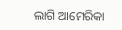ଲାଗି ଆମେରିକା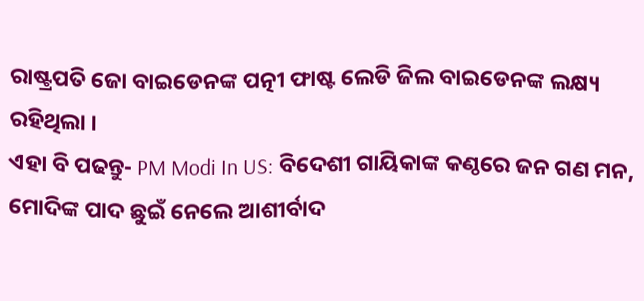ରାଷ୍ଟ୍ରପତି ଜୋ ବାଇଡେନଙ୍କ ପତ୍ନୀ ଫାଷ୍ଟ ଲେଡି ଜିଲ ବାଇଡେନଙ୍କ ଲକ୍ଷ୍ୟ ରହିଥିଲା ।
ଏହା ବି ପଢନ୍ତୁ- PM Modi In US: ବିଦେଶୀ ଗାୟିକାଙ୍କ କଣ୍ଠରେ ଜନ ଗଣ ମନ, ମୋଦିଙ୍କ ପାଦ ଛୁଇଁ ନେଲେ ଆଶୀର୍ବାଦ